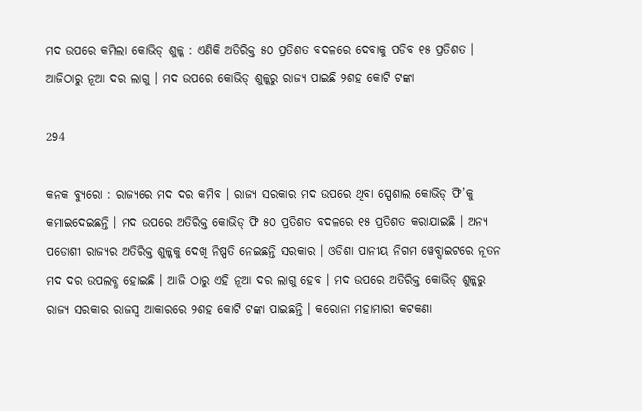ମଦ ଉପରେ କମିଲା କୋଭିଡ୍ ଶୁଳ୍କ : ଏଣିକି ଅତିରିକ୍ତ ୫୦ ପ୍ରତିଶତ ବଦଳରେ ଦେବାକୁ ପଡିବ ୧୫ ପ୍ରତିଶତ । ଆଜିଠାରୁ ନୂଆ ଦର ଲାଗୁ । ମଦ ଉପରେ କୋଭିଡ୍ ଶୁଳ୍କରୁ ରାଜ୍ୟ ପାଇଛି ୨ଶହ କୋଟି ଟଙ୍କା

294

କନକ ବ୍ୟୁରୋ : ରାଜ୍ୟରେ ମଦ ଦର କମିବ । ରାଜ୍ୟ ସରକାର ମଦ ଉପରେ ଥିବା ସ୍ପେଶାଲ କୋଭିଡ୍ ଫି’କୁ କମାଇଦେଇଛନ୍ତି । ମଦ ଉପରେ ଅତିରିକ୍ତ କୋଭିଡ୍ ଫି ୫୦ ପ୍ରତିଶତ ବଦଳରେ ୧୫ ପ୍ରତିଶତ କରାଯାଇଛି । ଅନ୍ୟ ପଡୋଶୀ ରାଜ୍ୟର ଅତିରିକ୍ତ ଶୁଳ୍କକୁ ଦେଖି ନିଷ୍ପତି ନେଇଛନ୍ତି ସରକାର । ଓଡିଶା ପାନୀୟ ନିଗମ ୱେବ୍ସାଇଟରେ ନୂତନ ମଦ ଦର ଉପଲବ୍ଧ ହୋଇଛି । ଆଜି ଠାରୁ ଏହି ନୂଆ ଦର ଲାଗୁ ହେବ । ମଦ ଉପରେ ଅତିରିକ୍ତ କୋଭିଡ୍ ଶୁଳ୍କରୁ ରାଜ୍ୟ ସରକାର ରାଜସ୍ୱ ଆକାରରେ ୨ଶହ କୋଟି ଟଙ୍କା ପାଇଛନ୍ତି । କରୋନା ମହାମାରୀ କଟକଣା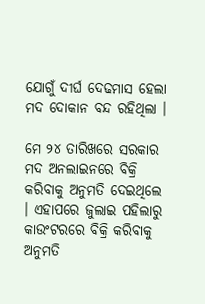ଯୋଗୁଁ ଦୀର୍ଘ ଦେଢମାସ ହେଲା ମଦ ଦୋକାନ ବନ୍ଦ ରହିଥିଲା ।

ମେ ୨୪ ତାରିଖରେ ସରକାର ମଦ ଅନଲାଇନରେ ବିକ୍ରି କରିବାକୁ ଅନୁମତି ଦେଇଥିଲେ । ଏହାପରେ ଜୁଲାଇ ପହିଲାରୁ କାଉଂଟରରେ ବିକ୍ରି କରିବାକୁ ଅନୁମତି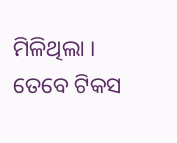ମିଳିଥିଲା । ତେବେ ଟିକସ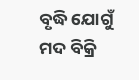ବୃଦ୍ଧି ଯୋଗୁଁ ମଦ ବିକ୍ରି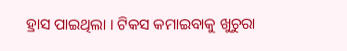ହ୍ରାସ ପାଇଥିଲା । ଟିକସ କମାଇବାକୁ ଖୁଚୁରା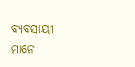ବ୍ୟବସାୟୀ ମାନେ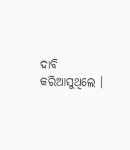ଦାବି କରିଆସୁଥିଲେ ।